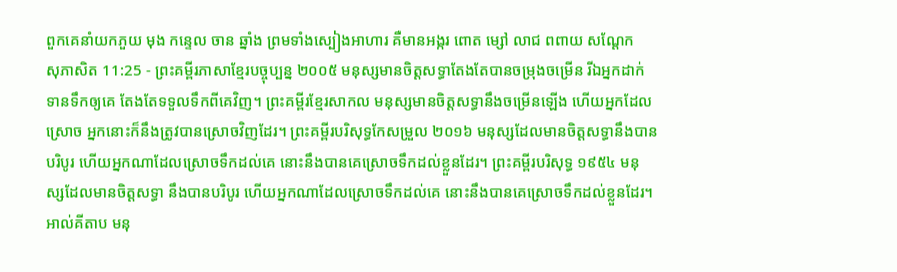ពួកគេនាំយកភួយ មុង កន្ទេល ចាន ឆ្នាំង ព្រមទាំងស្បៀងអាហារ គឺមានអង្ករ ពោត ម្សៅ លាជ ពពាយ សណ្ដែក
សុភាសិត 11:25 - ព្រះគម្ពីរភាសាខ្មែរបច្ចុប្បន្ន ២០០៥ មនុស្សមានចិត្តសទ្ធាតែងតែបានចម្រុងចម្រើន រីឯអ្នកដាក់ទានទឹកឲ្យគេ តែងតែទទួលទឹកពីគេវិញ។ ព្រះគម្ពីរខ្មែរសាកល មនុស្សមានចិត្តសទ្ធានឹងចម្រើនឡើង ហើយអ្នកដែលស្រោច អ្នកនោះក៏នឹងត្រូវបានស្រោចវិញដែរ។ ព្រះគម្ពីរបរិសុទ្ធកែសម្រួល ២០១៦ មនុស្សដែលមានចិត្តសទ្ធានឹងបានបរិបូរ ហើយអ្នកណាដែលស្រោចទឹកដល់គេ នោះនឹងបានគេស្រោចទឹកដល់ខ្លួនដែរ។ ព្រះគម្ពីរបរិសុទ្ធ ១៩៥៤ មនុស្សដែលមានចិត្តសទ្ធា នឹងបានបរិបូរ ហើយអ្នកណាដែលស្រោចទឹកដល់គេ នោះនឹងបានគេស្រោចទឹកដល់ខ្លួនដែរ។ អាល់គីតាប មនុ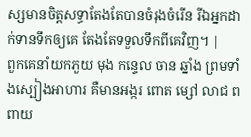ស្សមានចិត្តសទ្ធាតែងតែបានចំរុងចំរើន រីឯអ្នកដាក់ទានទឹកឲ្យគេ តែងតែទទួលទឹកពីគេវិញ។ |
ពួកគេនាំយកភួយ មុង កន្ទេល ចាន ឆ្នាំង ព្រមទាំងស្បៀងអាហារ គឺមានអង្ករ ពោត ម្សៅ លាជ ពពាយ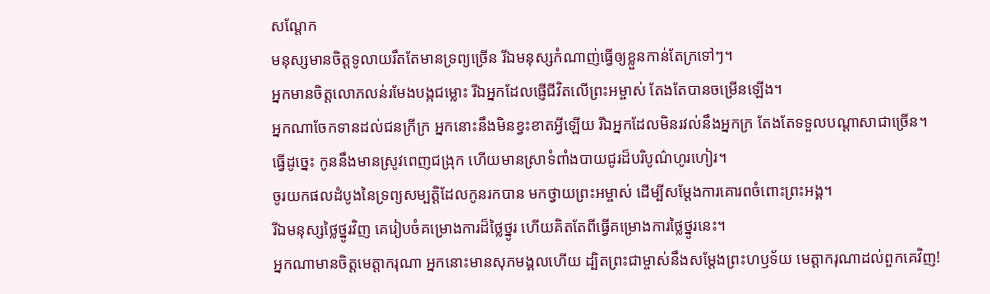សណ្ដែក
មនុស្សមានចិត្តទូលាយរឹតតែមានទ្រព្យច្រើន រីឯមនុស្សកំណាញ់ធ្វើឲ្យខ្លួនកាន់តែក្រទៅៗ។
អ្នកមានចិត្តលោភលន់រមែងបង្កជម្លោះ រីឯអ្នកដែលផ្ញើជីវិតលើព្រះអម្ចាស់ តែងតែបានចម្រើនឡើង។
អ្នកណាចែកទានដល់ជនក្រីក្រ អ្នកនោះនឹងមិនខ្វះខាតអ្វីឡើយ រីឯអ្នកដែលមិនរវល់នឹងអ្នកក្រ តែងតែទទួលបណ្ដាសាជាច្រើន។
ធ្វើដូច្នេះ កូននឹងមានស្រូវពេញជង្រុក ហើយមានស្រាទំពាំងបាយជូរដ៏បរិបូណ៌ហូរហៀរ។
ចូរយកផលដំបូងនៃទ្រព្យសម្បត្តិដែលកូនរកបាន មកថ្វាយព្រះអម្ចាស់ ដើម្បីសម្តែងការគោរពចំពោះព្រះអង្គ។
រីឯមនុស្សថ្លៃថ្នូរវិញ គេរៀបចំគម្រោងការដ៏ថ្លៃថ្នូរ ហើយគិតតែពីធ្វើគម្រោងការថ្លៃថ្នូរនេះ។
អ្នកណាមានចិត្តមេត្តាករុណា អ្នកនោះមានសុភមង្គលហើយ ដ្បិតព្រះជាម្ចាស់នឹងសម្តែងព្រះហឫទ័យ មេត្តាករុណាដល់ពួកគេវិញ!